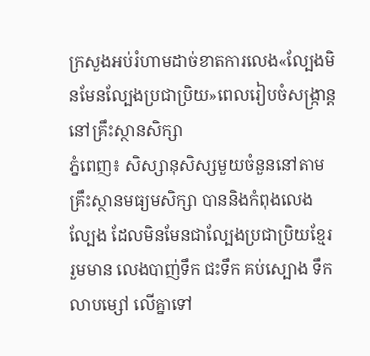ក្រសួងអប់រំហាមដាច់ខាតការលេង«ល្បែងមិនមែនល្បែងប្រជាប្រិយ»ពេលរៀបចំសង្ក្រាន្តនៅគ្រឹះស្ថានសិក្សា
ភ្នំពេញ៖ សិស្សានុសិស្សមួយចំនួននៅតាមគ្រឹះស្ថានមធ្យមសិក្សា បាននិងកំពុងលេងល្បែង ដែលមិនមែនជាល្បែងប្រជាប្រិយខ្មែរ រួមមាន លេងបាញ់ទឹក ជះទឹក គប់ស្បោង ទឹក លាបម្សៅ លើគ្នាទៅ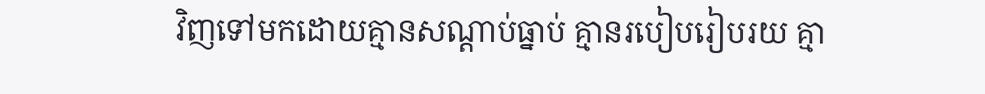វិញទៅមកដោយគ្មានសណ្តាប់ធ្នាប់ គ្មានរបៀបរៀបរយ គ្មា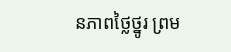នភាពថ្លៃថ្នូរ ព្រម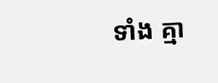ទាំង គ្មា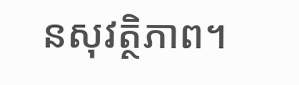នសុវត្ថិភាព។